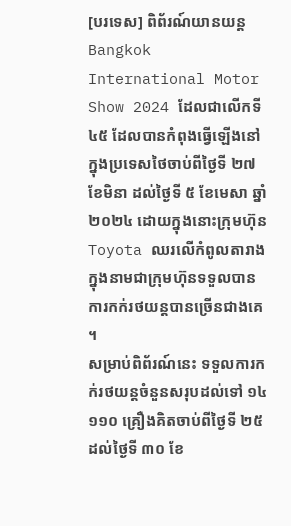[បរទេស] ពិព័រណ៍យានយន្ត Bangkok International Motor Show 2024 ដែលជាលើកទី ៤៥ ដែលបានកំពុងធ្វើឡើងនៅក្នុងប្រទេសថៃចាប់ពីថ្ងៃទី ២៧ ខែមិនា ដល់ថ្ងៃទី ៥ ខែមេសា ឆ្នាំ ២០២៤ ដោយក្នុងនោះក្រុមហ៊ុន Toyota ឈរលើកំពូលតារាងក្នុងនាមជាក្រុមហ៊ុនទទួលបានការកក់រថយន្តបានច្រើនជាងគេ ។
សម្រាប់ពិព័រណ៍នេះ ទទួលការកក់រថយន្តចំនួនសរុបដល់ទៅ ១៤ ១១០ គ្រឿងគិតចាប់ពីថ្ងៃទី ២៥ ដល់ថ្ងៃទី ៣០ ខែ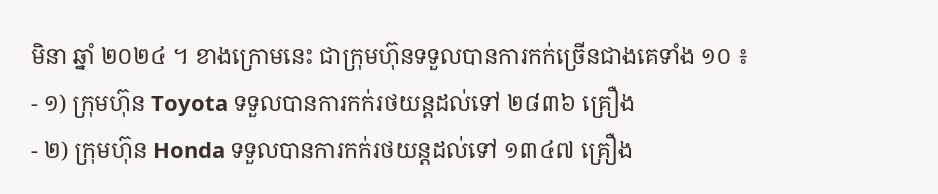មិនា ឆ្នាំ ២០២៤ ។ ខាងក្រោមនេះ ជាក្រុមហ៊ុនទទួលបានការកក់ច្រើនជាងគេទាំង ១០ ៖
- ១) ក្រុមហ៊ុន Toyota ទទួលបានការកក់រថយន្តដល់ទៅ ២៨៣៦ គ្រឿង
- ២) ក្រុមហ៊ុន Honda ទទួលបានការកក់រថយន្តដល់ទៅ ១៣៤៧ គ្រឿង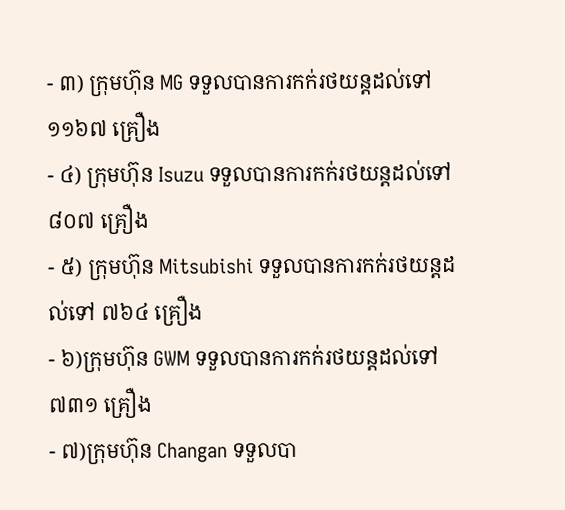- ៣) ក្រុមហ៊ុន MG ទទួលបានការកក់រថយន្តដល់ទៅ ១១៦៧ គ្រឿង
- ៤) ក្រុមហ៊ុន Isuzu ទទួលបានការកក់រថយន្តដល់ទៅ ៨០៧ គ្រឿង
- ៥) ក្រុមហ៊ុន Mitsubishi ទទួលបានការកក់រថយន្តដល់ទៅ ៧៦៤ គ្រឿង
- ៦)ក្រុមហ៊ុន GWM ទទួលបានការកក់រថយន្តដល់ទៅ ៧៣១ គ្រឿង
- ៧)ក្រុមហ៊ុន Changan ទទួលបា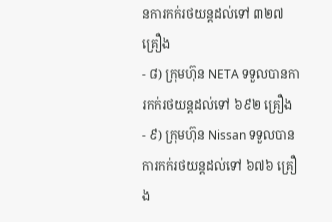នការកក់រថយន្តដល់ទៅ ៣២៧ គ្រឿង
- ៨) ក្រុមហ៊ុន NETA ទទួលបានការកក់រថយន្តដល់ទៅ ៦៩២ គ្រឿង
- ៩) ក្រុមហ៊ុន Nissan ទទួលបានការកក់រថយន្តដល់ទៅ ៦៧៦ គ្រឿង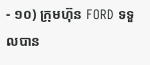- ១០) ក្រុមហ៊ុន FORD ទទួលបាន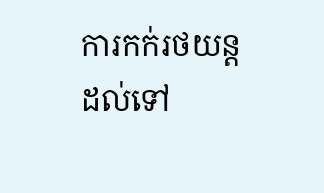ការកក់រថយន្តដល់ទៅ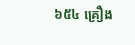៦៥៤ គ្រឿង